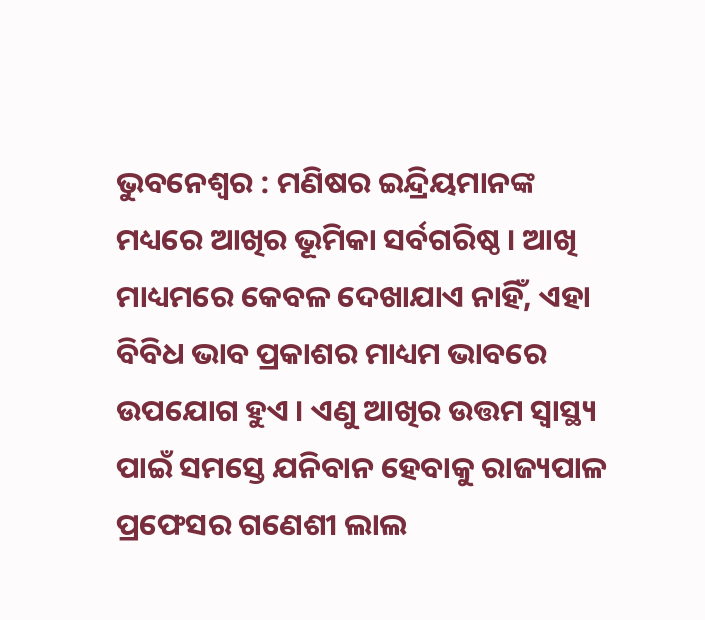ଭୁବନେଶ୍ୱର : ମଣିଷର ଇନ୍ଦ୍ରିୟମାନଙ୍କ ମଧ୍ୟରେ ଆଖିର ଭୂମିକା ସର୍ବଗରିଷ୍ଠ । ଆଖି ମାଧ୍ୟମରେ କେବଳ ଦେଖାଯାଏ ନାହିଁ, ଏହା ବିବିଧ ଭାବ ପ୍ରକାଶର ମାଧ୍ୟମ ଭାବରେ ଉପଯୋଗ ହୁଏ । ଏଣୁ ଆଖିର ଉତ୍ତମ ସ୍ୱାସ୍ଥ୍ୟ ପାଇଁ ସମସ୍ତେ ଯନିବାନ ହେବାକୁ ରାଜ୍ୟପାଳ ପ୍ରଫେସର ଗଣେଶୀ ଲାଲ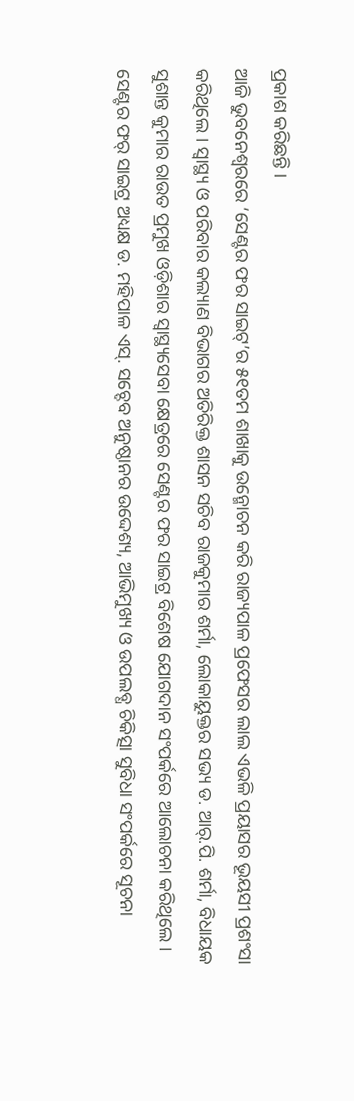ପ୍ରକାଶ କରିଛନ୍ତି ।
ଆଜି ଭୁବନେଶ୍ୱରରେ ‘ସେଣ୍ଟର ଫର ସାଇଟ୍’ର ୫୧ତମ ଶାଖାକୁ ଉନ୍ମୋଚନ କରି ରାଜ୍ୟପାଳ ପ୍ରଫେସର ଲାଲ ଏଭଳି ପ୍ରୟାସର ଭୂୟସୀ ପ୍ରଶଂସା କରିଥିଲେ । ସ୍ୱାସ୍ଥ୍ୟ ଓ ପରିବାର କଲ୍ୟାଣ ବିଭାଗର ଅତିରିକ୍ତ ଶାସନ ସଚିବ ରାଜକୁମାର ଶର୍ମା, ଲୋକାୟୁକ୍ତର ସଭ୍ୟ ଡ. ଆର୍.ପି. ଶର୍ମା, ବିଧାୟକ ସୁଶାନ୍ତ କୁମାର ରାଉତ ପ୍ରମୁଖ ଓଡ଼ିଶାର ସ୍ୱାସ୍ଥ୍ୟସେବା କ୍ଷେତ୍ରରେ ସେଣ୍ଟର ଫର ସାଇଟ୍ର ବିଶେଷ ଯୋଗଦାନ ସଂପର୍କରେ ଆଲୋଚନା କରିଥିଲେ ।
ସେଣ୍ଟର ଫର୍ ସାଇଟ୍ର ଅଧ୍ୟକ୍ଷ ଡ. ମହିପାଳ ଏସ୍. ସଚ୍ଦେବ ଅନୁଷ୍ଠାନର ଉଦ୍ଦେଶ୍ୟ, ଆଭିମୁଖ୍ୟ ଓ ଉପଲବ୍ଧ ଚିକିତ୍ସା ସୁବିଧା ସଂପର୍କରେ ସୂଚନା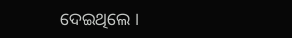ଦେଇଥିଲେ ।